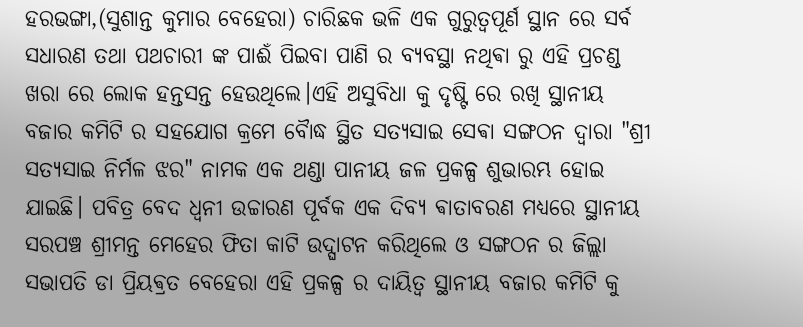ହରଭଙ୍ଗା,(ସୁଶାନ୍ତ କୁମାର ବେହେରା) ଚାରିଛକ ଭଳି ଏକ ଗୁରୁତ୍ୱପୂର୍ଣ ସ୍ଥାନ ରେ ସର୍ବ ସଧାରଣ ତଥା ପଥଚାରୀ ଙ୍କ ପାଈଁ ପିଇବା ପାଣି ର ବ୍ୟବସ୍ଥା ନଥିଵା ରୁ ଏହି ପ୍ରଚଣ୍ଡ ଖରା ରେ ଲୋକ ହନ୍ତସନ୍ତ ହେଉଥିଲେ।ଏହି ଅସୁବିଧା କୁ ଦୃଷ୍ଟି ରେ ରଖି ସ୍ଥାନୀୟ ବଜାର କମିଟି ର ସହଯୋଗ କ୍ରମେ ବୋୖଦ୍ଧ ସ୍ଥିତ ସତ୍ୟସାଇ ସେଵା ସଙ୍ଗଠନ ଦ୍ୱାରା "ଶ୍ରୀ ସତ୍ୟସାଇ ନିର୍ମଳ ଝର" ନାମକ ଏକ ଥଣ୍ଡା ପାନୀୟ ଜଳ ପ୍ରକଳ୍ପ ଶୁଭାରମ୍ଭ ହୋଇ ଯାଇଛି। ପବିତ୍ର ବେଦ ଧ୍ୱନୀ ଉଚ୍ଚାରଣ ପୂର୍ବକ ଏକ ଦିବ୍ୟ ଵାତାବରଣ ମଧ୍ୟରେ ସ୍ଥାନୀୟ ସରପଞ୍ଚ ଶ୍ରୀମନ୍ତ ମେହେର ଫିତା କାଟି ଉଦ୍ଘାଟନ କରିଥିଲେ ଓ ସଙ୍ଗଠନ ର ଜିଲ୍ଲା ସଭାପତି ଡା ପ୍ରିୟଵ୍ରତ ବେହେରା ଏହି ପ୍ରକଳ୍ପ ର ଦାୟିତ୍ଵ ସ୍ଥାନୀୟ ବଜାର କମିଟି କୁ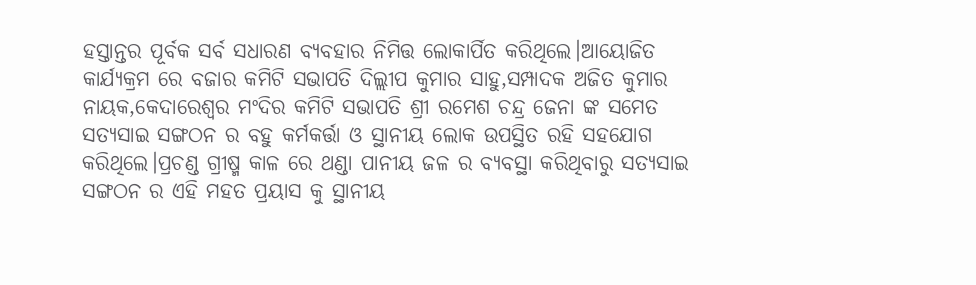ହସ୍ତାନ୍ତର ପୂର୍ବକ ସର୍ବ ସଧାରଣ ବ୍ୟବହାର ନିମିତ୍ତ ଲୋକାର୍ପିତ କରିଥିଲେ।ଆୟୋଜିତ କାର୍ଯ୍ୟକ୍ରମ ରେ ବଜାର କମିଟି ସଭାପତି ଦିଲ୍ଲୀପ କୁମାର ସାହୁ,ସମ୍ପାଦକ ଅଜିତ କୁମାର ନାୟକ,କେଦାରେଶ୍ବର ମଂଦିର କମିଟି ସଭାପତି ଶ୍ରୀ ରମେଶ ଚନ୍ଦ୍ର ଜେନା ଙ୍କ ସମେତ ସତ୍ୟସାଇ ସଙ୍ଗଠନ ର ବହୁ କର୍ମକର୍ତ୍ତା ଓ ସ୍ଥାନୀୟ ଲୋକ ଉପସ୍ଥିତ ରହି ସହଯୋଗ କରିଥିଲେ।ପ୍ରଚଣ୍ଡ ଗ୍ରୀଷ୍ମ କାଳ ରେ ଥଣ୍ଡା ପାନୀୟ ଜଳ ର ବ୍ୟବସ୍ଥା କରିଥିବାରୁ ସତ୍ୟସାଇ ସଙ୍ଗଠନ ର ଏହି ମହତ ପ୍ରୟାସ କୁ ସ୍ଥାନୀୟ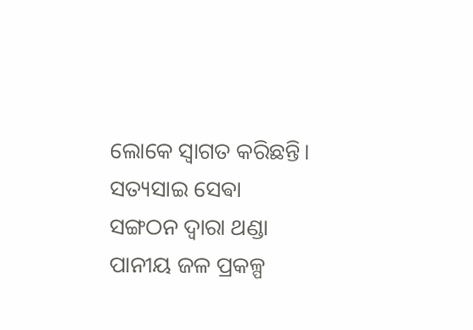ଲୋକେ ସ୍ୱାଗତ କରିଛନ୍ତି।
ସତ୍ୟସାଇ ସେଵା ସଙ୍ଗଠନ ଦ୍ୱାରା ଥଣ୍ଡା ପାନୀୟ ଜଳ ପ୍ରକଳ୍ପ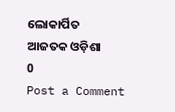ଲୋକାର୍ପିତ
ଆଜତକ ଓଡ଼ିଶା
0
Post a Comment